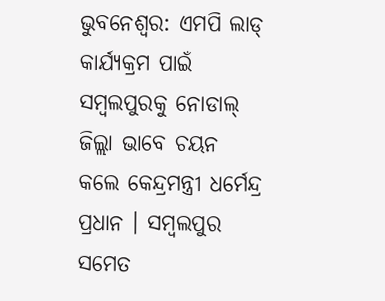ଭୁବନେଶ୍ୱର: ଏମପି ଲାଡ୍ କାର୍ଯ୍ୟକ୍ରମ ପାଇଁ ସମ୍ବଲପୁରକୁ ନୋଡାଲ୍ ଜିଲ୍ଲା ଭାବେ ଚୟନ କଲେ କେନ୍ଦ୍ରମନ୍ତ୍ରୀ ଧର୍ମେନ୍ଦ୍ର ପ୍ରଧାନ । ସମ୍ବଲପୁର ସମେତ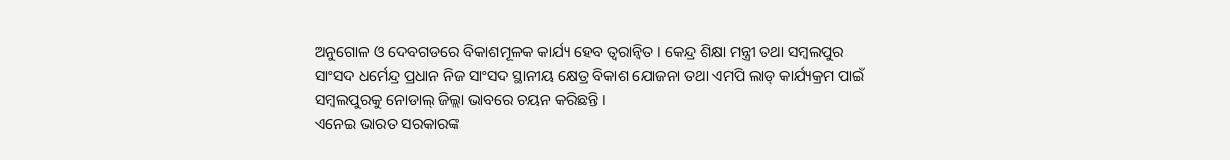ଅନୁଗୋଳ ଓ ଦେବଗଡରେ ବିକାଶମୂଳକ କାର୍ଯ୍ୟ ହେବ ତ୍ୱରାନ୍ୱିତ । କେନ୍ଦ୍ର ଶିକ୍ଷା ମନ୍ତ୍ରୀ ତଥା ସମ୍ବଲପୁର ସାଂସଦ ଧର୍ମେନ୍ଦ୍ର ପ୍ରଧାନ ନିଜ ସାଂସଦ ସ୍ଥାନୀୟ କ୍ଷେତ୍ର ବିକାଶ ଯୋଜନା ତଥା ଏମପି ଲାଡ୍ କାର୍ଯ୍ୟକ୍ରମ ପାଇଁ ସମ୍ବଲପୁରକୁ ନୋଡାଲ୍ ଜିଲ୍ଲା ଭାବରେ ଚୟନ କରିଛନ୍ତି ।
ଏନେଇ ଭାରତ ସରକାରଙ୍କ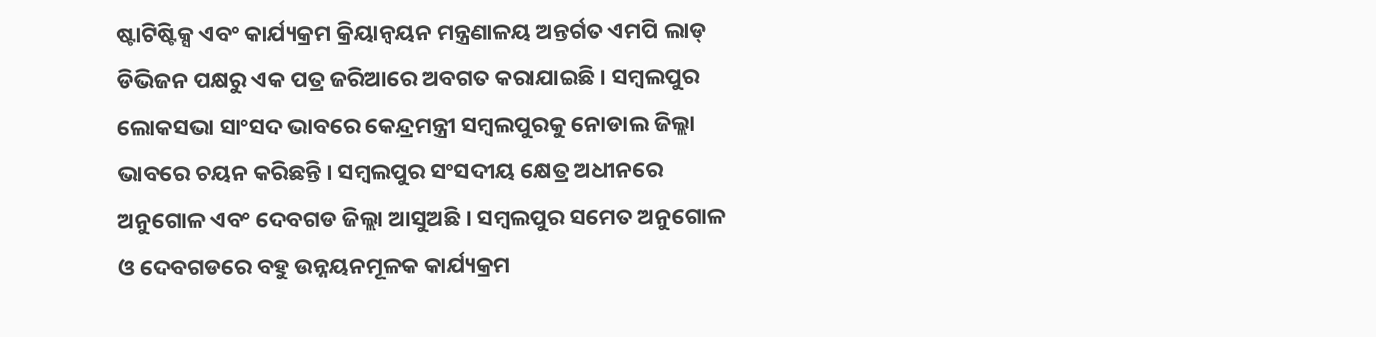ଷ୍ଟାଟିଷ୍ଟିକ୍ସ ଏବଂ କାର୍ଯ୍ୟକ୍ରମ କ୍ରିୟାନ୍ୱୟନ ମନ୍ତ୍ରଣାଳୟ ଅନ୍ତର୍ଗତ ଏମପି ଲାଡ୍ ଡିଭିଜନ ପକ୍ଷରୁ ଏକ ପତ୍ର ଜରିଆରେ ଅବଗତ କରାଯାଇଛି । ସମ୍ବଲପୁର ଲୋକସଭା ସାଂସଦ ଭାବରେ କେନ୍ଦ୍ରମନ୍ତ୍ରୀ ସମ୍ବଲପୁରକୁ ନୋଡାଲ ଜିଲ୍ଲା ଭାବରେ ଚୟନ କରିଛନ୍ତି । ସମ୍ବଲପୁର ସଂସଦୀୟ କ୍ଷେତ୍ର ଅଧୀନରେ ଅନୁଗୋଳ ଏବଂ ଦେବଗଡ ଜିଲ୍ଲା ଆସୁଅଛି । ସମ୍ବଲପୁର ସମେତ ଅନୁଗୋଳ ଓ ଦେବଗଡରେ ବହୁ ଉନ୍ନୟନମୂଳକ କାର୍ଯ୍ୟକ୍ରମ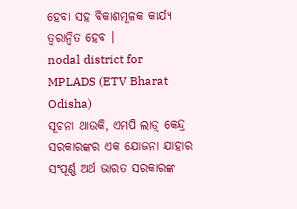ହେବା ସହ ବିକାଶମୂଳକ କାର୍ଯ୍ୟ ତ୍ୱରାନ୍ୱିତ ହେବ ।
nodal district for MPLADS (ETV Bharat Odisha)
ସୂଚନା ଥାଉକି, ଏମପି ଲାଡ଼୍ କେନ୍ଦ୍ର ସରକାରଙ୍କର ଏକ ଯୋଜନା ଯାହାର ସଂପୂର୍ଣ୍ଣ ଅର୍ଥ ଭାରତ ସରକାରଙ୍କ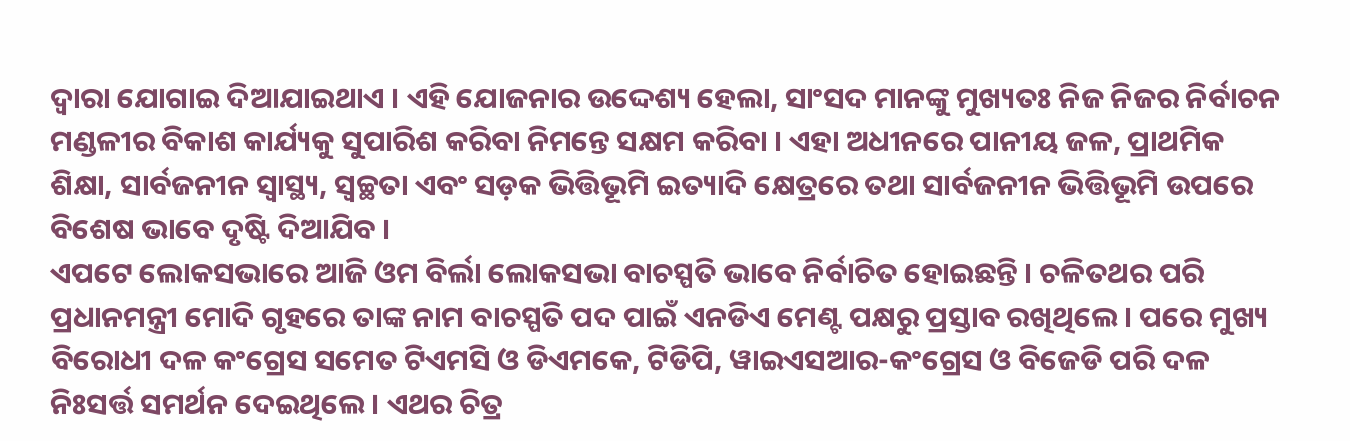ଦ୍ୱାରା ଯୋଗାଇ ଦିଆଯାଇଥାଏ । ଏହି ଯୋଜନାର ଉଦ୍ଦେଶ୍ୟ ହେଲା, ସାଂସଦ ମାନଙ୍କୁ ମୁଖ୍ୟତଃ ନିଜ ନିଜର ନିର୍ବାଚନ ମଣ୍ଡଳୀର ବିକାଶ କାର୍ଯ୍ୟକୁ ସୁପାରିଶ କରିବା ନିମନ୍ତେ ସକ୍ଷମ କରିବା । ଏହା ଅଧୀନରେ ପାନୀୟ ଜଳ, ପ୍ରାଥମିକ ଶିକ୍ଷା, ସାର୍ବଜନୀନ ସ୍ୱାସ୍ଥ୍ୟ, ସ୍ୱଚ୍ଛତା ଏବଂ ସଡ଼କ ଭିତ୍ତିଭୂମି ଇତ୍ୟାଦି କ୍ଷେତ୍ରରେ ତଥା ସାର୍ବଜନୀନ ଭିତ୍ତିଭୂମି ଉପରେ ବିଶେଷ ଭାବେ ଦୃଷ୍ଟି ଦିଆଯିବ ।
ଏପଟେ ଲୋକସଭାରେ ଆଜି ଓମ ବିର୍ଲା ଲୋକସଭା ବାଚସ୍ପତି ଭାବେ ନିର୍ବାଚିତ ହୋଇଛନ୍ତି । ଚଳିତଥର ପରି ପ୍ରଧାନମନ୍ତ୍ରୀ ମୋଦି ଗୃହରେ ତାଙ୍କ ନାମ ବାଚସ୍ପତି ପଦ ପାଇଁ ଏନଡିଏ ମେଣ୍ଟ ପକ୍ଷରୁ ପ୍ରସ୍ତାବ ରଖିଥିଲେ । ପରେ ମୁଖ୍ୟ ବିରୋଧୀ ଦଳ କଂଗ୍ରେସ ସମେତ ଟିଏମସି ଓ ଡିଏମକେ, ଟିଡିପି, ୱାଇଏସଆର-କଂଗ୍ରେସ ଓ ବିଜେଡି ପରି ଦଳ ନିଃସର୍ତ୍ତ ସମର୍ଥନ ଦେଇଥିଲେ । ଏଥର ଚିତ୍ର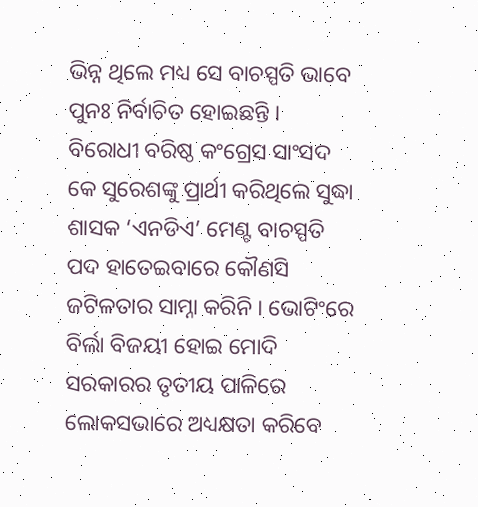ଭିନ୍ନ ଥିଲେ ମଧ୍ୟ ସେ ବାଚସ୍ପତି ଭାବେ ପୁନଃ ନିର୍ବାଚିତ ହୋଇଛନ୍ତି । ବିରୋଧୀ ବରିଷ୍ଠ କଂଗ୍ରେସ ସାଂସଦ କେ ସୁରେଶଙ୍କୁ ପ୍ରାର୍ଥୀ କରିଥିଲେ ସୁଦ୍ଧା ଶାସକ ‘ଏନଡିଏ’ ମେଣ୍ଟ ବାଚସ୍ପତି ପଦ ହାତେଇବାରେ କୌଣସି ଜଟିଳତାର ସାମ୍ନା କରିନି । ଭୋଟିଂରେ ବିର୍ଲା ବିଜୟୀ ହୋଇ ମୋଦି ସରକାରର ତୃତୀୟ ପାଳିରେ ଲୋକସଭାରେ ଅଧ୍ୟକ୍ଷତା କରିବେ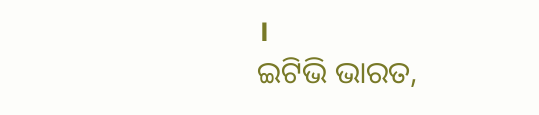।
ଇଟିଭି ଭାରତ,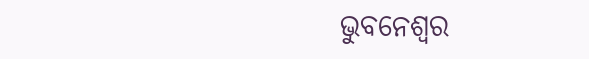ଭୁବନେଶ୍ୱର